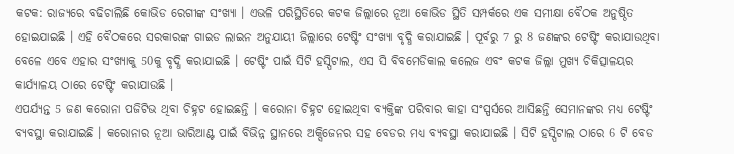କଟକ: ରାଜ୍ୟରେ ବଢିଚାଲିଛି କୋଭିଡ ରେଗୀଙ୍କ ସଂଖ୍ୟା । ଏଭଳି ପରିସ୍ଥିତିରେ କଟକ ଜିଲ୍ଲାରେ ନୂଆ କୋଭିଡ ସ୍ଥିତି ସମ୍ପର୍କରେ ଏକ ସମୀକ୍ଷା ବୈଠକ ଅନୁଷ୍ଠିତ ହୋଇଯାଇଛି । ଏହି ବୈଠକରେ ସରକାରଙ୍କ ଗାଇଡ ଲାଇନ ଅନୁଯାୟୀ ଜିଲ୍ଲାରେ ଟେଷ୍ଟିଂ ସଂଖ୍ୟା ବୃଦ୍ଧି କରାଯାଇଛି । ପୂର୍ବରୁ 7 ରୁ 8 ଜଣଙ୍କର ଟେଷ୍ଟିଂ କରାଯାଉଥିବା ବେଳେ ଏବେ ଏହାର ସଂଖ୍ୟାକୁ 50କୁ ବୃଦ୍ଧି କରାଯାଇଛି । ଟେଷ୍ଟିଂ ପାଇଁ ସିଟି ହସ୍ପିଟାଲ, ଏସ ସି ବିବମେଡିକାଲ କଲେଜ ଏବଂ କଟକ ଜିଲ୍ଲା ମୁଖ୍ୟ ଚିକିତ୍ସାଳୟର କାର୍ଯ୍ୟାଳୟ ଠାରେ ଟେଷ୍ଟିଂ କରାଯାଉଛି ।
ଏପର୍ଯ୍ୟନ୍ତ 5 ଜଣ କରୋନା ପଜିଟିଭ ଥିବା ଚିହ୍ନଟ ହୋଇଛନ୍ତି । କରୋନା ଚିହ୍ନଟ ହୋଇଥିବା ବ୍ୟକ୍ତିଙ୍କ ପରିବାର କାହା ସଂସ୍ପର୍ସରେ ଆସିଛନ୍ତି ସେମାନଙ୍କର ମଧ୍ୟ ଟେଷ୍ଟିଂ ବ୍ୟବସ୍ଥା କରାଯାଇଛି । କରୋନାର ନୂଆ ଭାରିଆଣ୍ଟ ପାଇଁ ବିଭିନ୍ନ ସ୍ଥାନରେ ଅକ୍ସିଜେନର ସହ ବେଡର ମଧ୍ୟ ବ୍ୟବସ୍ଥା କରାଯାଇଛି । ସିଟି ହସ୍ପିଟାଲ ଠାରେ 6 ଟି ବେଡ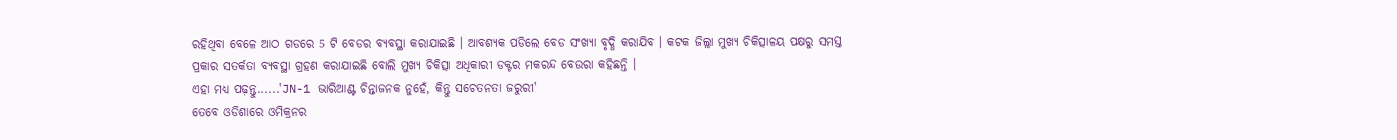ରହିଥିବା ବେଳେ ଆଠ ଗଡରେ 5 ଟି ବେଡର ବ୍ୟବସ୍ଥା କରାଯାଇଛି । ଆବଶ୍ୟକ ପଡିଲେ ବେଡ ସଂଖ୍ୟା ବୃଦ୍ଧି କରାଯିବ । କଟକ ଜିଲ୍ଲା ମୁଖ୍ୟ ଚିକିତ୍ସାଳୟ ପକ୍ଷରୁ ସମସ୍ତ ପ୍ରକାର ସତର୍କତା ବ୍ୟବସ୍ଥା ଗ୍ରହଣ କରାଯାଇଛି ବୋଲି ମୁଖ୍ୟ ଚିକିତ୍ସା ଅଧିକାରୀ ଡକ୍ଟର ମକରନ୍ଦ ବେଉରା କହିଛନ୍ତି ।
ଏହା ମଧ୍ୟ ପଢ଼ନ୍ତୁ......'JN-1 ଭାରିଆଣ୍ଟ ଚିନ୍ତାଜନକ ନୁହେଁ, କିନ୍ତୁ ସଚେତନତା ଜରୁରୀ'
ତେବେ ଓଡିଶାରେ ଓମିକ୍ରନର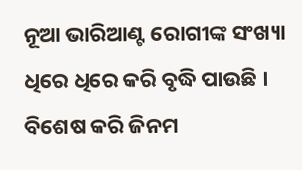ନୂଆ ଭାରିଆଣ୍ଟ ରୋଗୀଙ୍କ ସଂଖ୍ୟା ଧିରେ ଧିରେ କରି ବୃଦ୍ଧି ପାଉଛି । ବିଶେଷ କରି ଜିନମ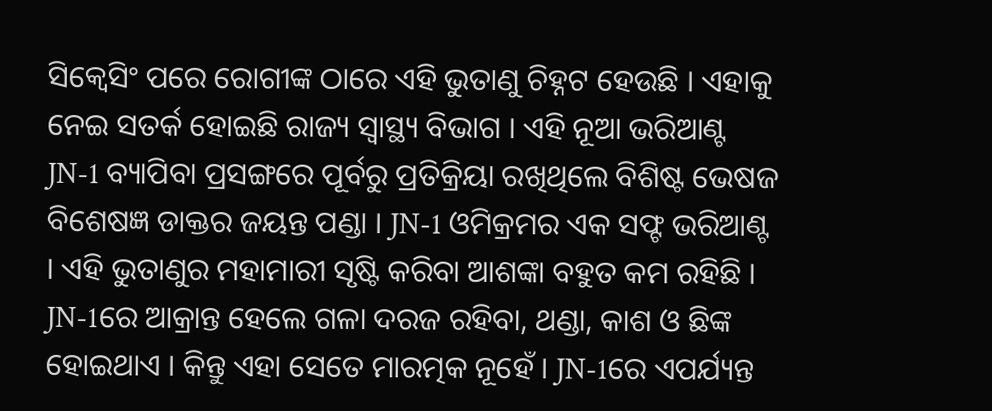ସିକ୍ବେସିଂ ପରେ ରୋଗୀଙ୍କ ଠାରେ ଏହି ଭୁତାଣୁ ଚିହ୍ନଟ ହେଉଛି । ଏହାକୁ ନେଇ ସତର୍କ ହୋଇଛି ରାଜ୍ୟ ସ୍ବାସ୍ଥ୍ୟ ବିଭାଗ । ଏହି ନୂଆ ଭରିଆଣ୍ଟ JN-1 ବ୍ୟାପିବା ପ୍ରସଙ୍ଗରେ ପୂର୍ବରୁ ପ୍ରତିକ୍ରିୟା ରଖିଥିଲେ ବିଶିଷ୍ଟ ଭେଷଜ ବିଶେଷଜ୍ଞ ଡାକ୍ତର ଜୟନ୍ତ ପଣ୍ଡା । JN-1 ଓମିକ୍ରମର ଏକ ସଫ୍ଟ ଭରିଆଣ୍ଟ । ଏହି ଭୁତାଣୁର ମହାମାରୀ ସୃଷ୍ଟି କରିବା ଆଶଙ୍କା ବହୁତ କମ ରହିଛି । JN-1ରେ ଆକ୍ରାନ୍ତ ହେଲେ ଗଳା ଦରଜ ରହିବା, ଥଣ୍ଡା, କାଶ ଓ ଛିଙ୍କ ହୋଇଥାଏ । କିନ୍ତୁ ଏହା ସେତେ ମାରତ୍ମକ ନୂହେଁ । JN-1ରେ ଏପର୍ଯ୍ୟନ୍ତ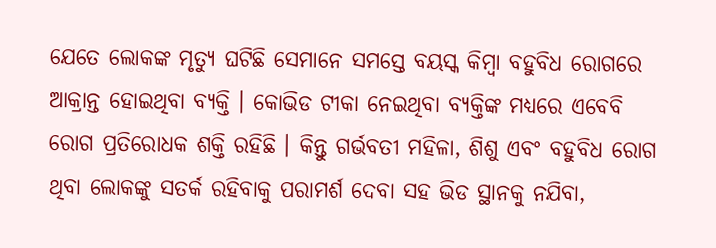ଯେତେ ଲୋକଙ୍କ ମୃତ୍ୟୁ ଘଟିଛି ସେମାନେ ସମସ୍ତେ ବୟସ୍କ କିମ୍ବା ବହୁବିଧ ରୋଗରେ ଆକ୍ରାନ୍ତ ହୋଇଥିବା ବ୍ୟକ୍ତି । କୋଭିଡ ଟୀକା ନେଇଥିବା ବ୍ୟକ୍ତିଙ୍କ ମଧ୍ୟରେ ଏବେବି ରୋଗ ପ୍ରତିରୋଧକ ଶକ୍ତି ରହିଛି । କିନ୍ତୁ ଗର୍ଭବତୀ ମହିଳା, ଶିଶୁ ଏବଂ ବହୁବିଧ ରୋଗ ଥିବା ଲୋକଙ୍କୁ ସତର୍କ ରହିବାକୁ ପରାମର୍ଶ ଦେବା ସହ ଭିଡ ସ୍ଥାନକୁ ନଯିବା,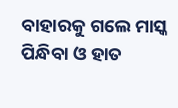ବାହାରକୁ ଗଲେ ମାସ୍କ ପିନ୍ଧିବା ଓ ହାତ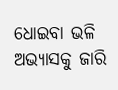ଧୋଇବା ଭଳି ଅଭ୍ୟାସକୁ ଜାରି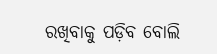ରଖିବାକୁ ପଡ଼ିବ ବୋଲି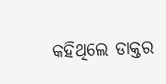କହିଥିଲେ ଡାକ୍ତର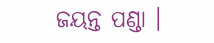ଜୟନ୍ତ ପଣ୍ଡା ।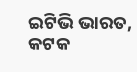ଇଟିଭି ଭାରତ, କଟକ